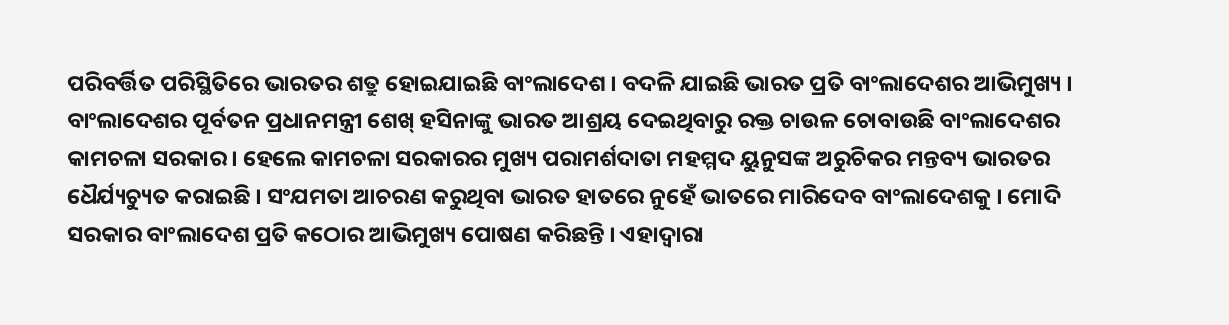ପରିବର୍ତ୍ତିତ ପରିସ୍ଥିତିରେ ଭାରତର ଶତ୍ରୁ ହୋଇଯାଇଛି ବାଂଲାଦେଶ । ବଦଳି ଯାଇଛି ଭାରତ ପ୍ରତି ବାଂଲାଦେଶର ଆଭିମୁଖ୍ୟ । ବାଂଲାଦେଶର ପୂର୍ବତନ ପ୍ରଧାନମନ୍ତ୍ରୀ ଶେଖ୍ ହସିନାଙ୍କୁ ଭାରତ ଆଶ୍ରୟ ଦେଇଥିବାରୁ ରକ୍ତ ଚାଉଳ ଚୋବାଉଛି ବାଂଲାଦେଶର କାମଚଳା ସରକାର । ହେଲେ କାମଚଳା ସରକାରର ମୁଖ୍ୟ ପରାମର୍ଶଦାତା ମହମ୍ମଦ ୟୁନୁସଙ୍କ ଅରୁଚିକର ମନ୍ତବ୍ୟ ଭାରତର ଧୈର୍ଯ୍ୟଚ୍ୟୁତ କରାଇଛି । ସଂଯମତା ଆଚରଣ କରୁଥିବା ଭାରତ ହାତରେ ନୁହେଁ ଭାତରେ ମାରିଦେବ ବାଂଲାଦେଶକୁ । ମୋଦି ସରକାର ବାଂଲାଦେଶ ପ୍ରତି କଠୋର ଆଭିମୁଖ୍ୟ ପୋଷଣ କରିଛନ୍ତି । ଏହାଦ୍ୱାରା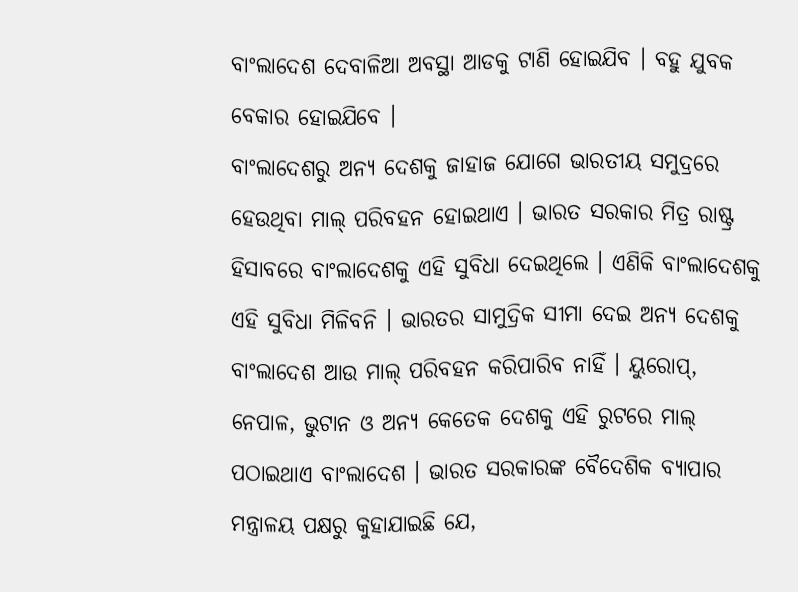ବାଂଲାଦେଶ ଦେବାଳିଆ ଅବସ୍ଥା ଆଡକୁ ଟାଣି ହୋଇଯିବ । ବହୁ ଯୁବକ ବେକାର ହୋଇଯିବେ ।
ବାଂଲାଦେଶରୁ ଅନ୍ୟ ଦେଶକୁ ଜାହାଜ ଯୋଗେ ଭାରତୀୟ ସମୁଦ୍ରରେ ହେଉଥିବା ମାଲ୍ ପରିବହନ ହୋଇଥାଏ । ଭାରତ ସରକାର ମିତ୍ର ରାଷ୍ଟ୍ର ହିସାବରେ ବାଂଲାଦେଶକୁ ଏହି ସୁବିଧା ଦେଇଥିଲେ । ଏଣିକି ବାଂଲାଦେଶକୁ ଏହି ସୁବିଧା ମିଳିବନି । ଭାରତର ସାମୁଦ୍ରିକ ସୀମା ଦେଇ ଅନ୍ୟ ଦେଶକୁ ବାଂଲାଦେଶ ଆଉ ମାଲ୍ ପରିବହନ କରିପାରିବ ନାହିଁ । ୟୁରୋପ୍, ନେପାଳ, ଭୁଟାନ ଓ ଅନ୍ୟ କେତେକ ଦେଶକୁ ଏହି ରୁଟରେ ମାଲ୍ ପଠାଇଥାଏ ବାଂଲାଦେଶ । ଭାରତ ସରକାରଙ୍କ ବୈଦେଶିକ ବ୍ୟାପାର ମନ୍ତ୍ରାଳୟ ପକ୍ଷରୁ କୁହାଯାଇଛି ଯେ,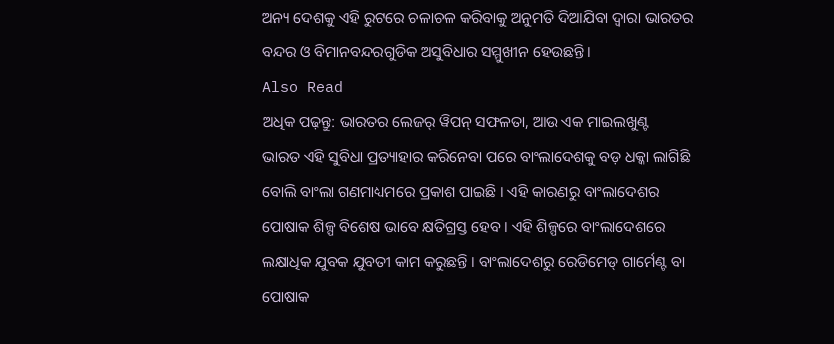ଅନ୍ୟ ଦେଶକୁ ଏହି ରୁଟରେ ଚଳାଚଳ କରିବାକୁ ଅନୁମତି ଦିଆଯିବା ଦ୍ୱାରା ଭାରତର ବନ୍ଦର ଓ ବିମାନବନ୍ଦରଗୁଡିକ ଅସୁବିଧାର ସମ୍ମୁଖୀନ ହେଉଛନ୍ତି ।
Also Read
ଅଧିକ ପଢ଼ନ୍ତୁ: ଭାରତର ଲେଜର୍ ୱିପନ୍ ସଫଳତା, ଆଉ ଏକ ମାଇଲଖୁଣ୍ଟ
ଭାରତ ଏହି ସୁବିଧା ପ୍ରତ୍ୟାହାର କରିନେବା ପରେ ବାଂଲାଦେଶକୁ ବଡ଼ ଧକ୍କା ଲାଗିଛି ବୋଲି ବାଂଲା ଗଣମାଧ୍ୟମରେ ପ୍ରକାଶ ପାଇଛି । ଏହି କାରଣରୁ ବାଂଲାଦେଶର ପୋଷାକ ଶିଳ୍ପ ବିଶେଷ ଭାବେ କ୍ଷତିଗ୍ରସ୍ତ ହେବ । ଏହି ଶିଳ୍ପରେ ବାଂଲାଦେଶରେ ଲକ୍ଷାଧିକ ଯୁବକ ଯୁବତୀ କାମ କରୁଛନ୍ତି । ବାଂଲାଦେଶରୁ ରେଡିମେଡ୍ ଗାର୍ମେଣ୍ଟ ବା ପୋଷାକ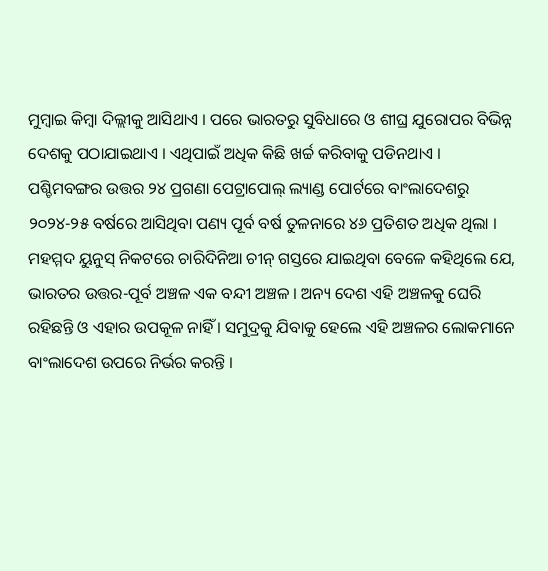ମୁମ୍ୱାଇ କିମ୍ୱା ଦିଲ୍ଲୀକୁ ଆସିଥାଏ । ପରେ ଭାରତରୁ ସୁବିଧାରେ ଓ ଶୀଘ୍ର ଯୁରୋପର ବିଭିନ୍ନ ଦେଶକୁ ପଠାଯାଇଥାଏ । ଏଥିପାଇଁ ଅଧିକ କିଛି ଖର୍ଚ୍ଚ କରିବାକୁ ପଡିନଥାଏ ।
ପଶ୍ଚିମବଙ୍ଗର ଉତ୍ତର ୨୪ ପ୍ରଗଣା ପେଟ୍ରାପୋଲ୍ ଲ୍ୟାଣ୍ଡ ପୋର୍ଟରେ ବାଂଲାଦେଶରୁ ୨୦୨୪-୨୫ ବର୍ଷରେ ଆସିଥିବା ପଣ୍ୟ ପୂର୍ବ ବର୍ଷ ତୁଳନାରେ ୪୬ ପ୍ରତିଶତ ଅଧିକ ଥିଲା ।
ମହମ୍ମଦ ୟୁନୁସ୍ ନିକଟରେ ଚାରିଦିନିଆ ଚୀନ୍ ଗସ୍ତରେ ଯାଇଥିବା ବେଳେ କହିଥିଲେ ଯେ, ଭାରତର ଉତ୍ତର-ପୂର୍ବ ଅଞ୍ଚଳ ଏକ ବନ୍ଦୀ ଅଞ୍ଚଳ । ଅନ୍ୟ ଦେଶ ଏହି ଅଞ୍ଚଳକୁ ଘେରି ରହିଛନ୍ତି ଓ ଏହାର ଉପକୂଳ ନାହିଁ । ସମୁଦ୍ରକୁ ଯିବାକୁ ହେଲେ ଏହି ଅଞ୍ଚଳର ଲୋକମାନେ ବାଂଲାଦେଶ ଉପରେ ନିର୍ଭର କରନ୍ତି ।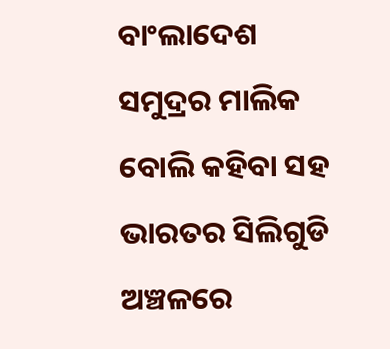ବାଂଲାଦେଶ ସମୁଦ୍ରର ମାଲିକ ବୋଲି କହିବା ସହ ଭାରତର ସିଲିଗୁଡି ଅଞ୍ଚଳରେ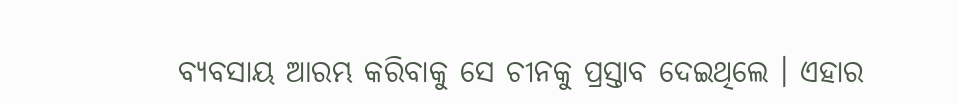ବ୍ୟବସାୟ ଆରମ୍ଭ କରିବାକୁ ସେ ଚୀନକୁ ପ୍ରସ୍ତାବ ଦେଇଥିଲେ । ଏହାର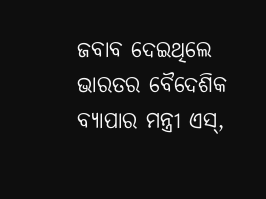ଜବାବ ଦେଇଥିଲେ ଭାରତର ବୈଦେଶିକ ବ୍ୟାପାର ମନ୍ତ୍ରୀ ଏସ୍,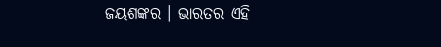ଜୟଶଙ୍କର । ଭାରତର ଏହି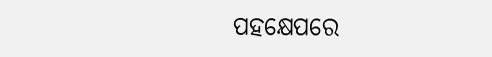ପହକ୍ଷେପରେ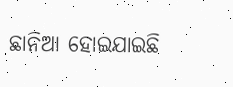ଛାନିଆ ହୋଇଯାଇଛି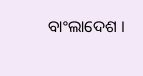ବାଂଲାଦେଶ ।